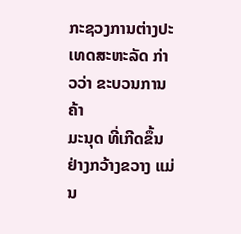ກະຊວງການຕ່າງປະເທດສະຫະລັດ ກ່າວວ່າ ຂະບວນການຄ້າ
ມະນຸດ ທີ່ເກີດຂຶ້ນຢ່າງກວ້າງຂວາງ ແມ່ນ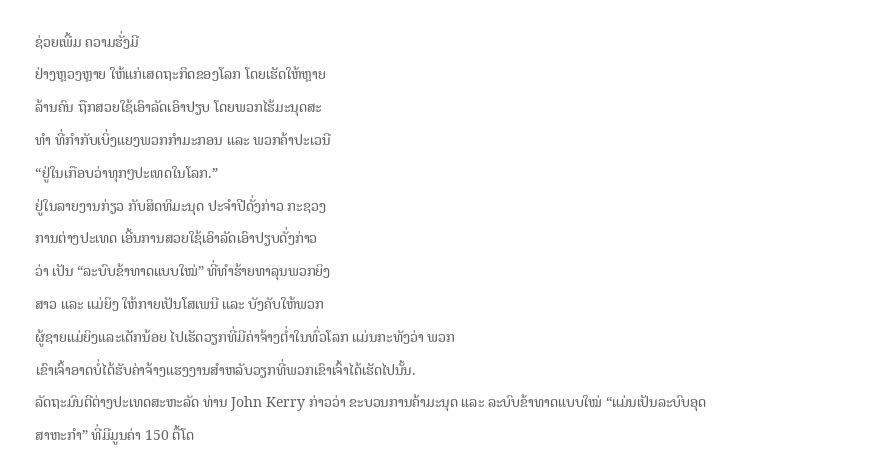ຊ່ວຍເພີ້ມ ຄວາມຮັ່ງມີ
ຢ່າງຫຼວງຫຼາຍ ໃຫ້ແກ່ເສດຖະກິດຂອງໂລກ ໂດຍເຮັດໃຫ້ຫຼາຍ
ລ້ານຄົນ ຖືກສວຍໃຊ້ເອົາລັດເອົາປຽບ ໂດຍພວກໄຮ້ມະນຸດສະ
ທຳ ທີ່ກຳກັບເບິ່ງແຍງພວກກຳມະກອນ ແລະ ພວກຄ້າປະເວນີ
“ຢູ່ໃນເກືອບວ່າທຸກໆປະເທດໃນໂລກ.”
ຢູ່ໃນລາຍງານກ່ຽວ ກັບສິດທິມະນຸດ ປະຈຳປີດັ່ງກ່າວ ກະຊວງ
ການຕ່າງປະເທດ ເອີ້ນການສວຍໃຊ້ເອົາລັດເອົາປຽບດັ່ງກ່າວ
ວ່າ ເປັນ “ລະບົບຂ້າທາດແບບໃໝ່” ທີ່ທຳຮ້າຍທາລຸນພວກຍິງ
ສາວ ແລະ ແມ່ຍິງ ໃຫ້ກາຍເປັນໂສເພນີ ແລະ ບັງຄັບໃຫ້ພວກ
ຜູ້ຊາຍແມ່ຍິງແລະເດັກນ້ອຍ ໄປເຮັດວຽກທີ່ມີຄ່າຈ້າງຕ່ຳໃນທົ່ວໂລກ ແມ່ນກະທັງວ່າ ພວກ
ເຂົາເຈົ້າອາດບໍ່ໄດ້ຮັບຄ່າຈ້າງແຮງງານສຳຫລັບວຽກທີ່ພວກເຂົາເຈົ້າໄດ້ເຮັດໄປນັ້ນ.
ລັດຖະມົນຕີຕ່າງປະເທດສະຫະລັດ ທ່ານ John Kerry ກ່າວວ່າ ຂະບວນການຄ້າມະນຸດ ແລະ ລະບົບຂ້າທາດແບບໃໝ່ “ແມ່ນເປັນລະບົບອຸດສາຫະກຳ” ທີ່ມີມູນຄ່າ 150 ຕື້ໂດ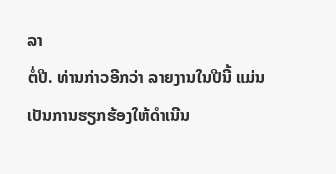ລາ
ຕໍ່ປີ. ທ່ານກ່າວອີກວ່າ ລາຍງານໃນປີນີ້ ແມ່ນເປັນການຮຽກຮ້ອງໃຫ້ດຳເນີນ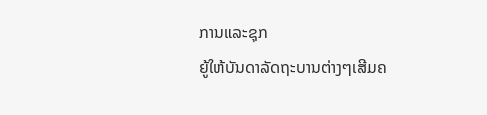ການແລະຊຸກ
ຍູ້ໃຫ້ບັນດາລັດຖະບານຕ່າງໆເສີມຄ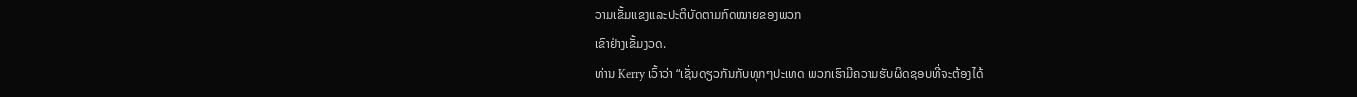ວາມເຂັ້ມແຂງແລະປະຕິບັດຕາມກົດໝາຍຂອງພວກ
ເຂົາຢ່າງເຂັ້ມງວດ.
ທ່ານ Kerry ເວົ້າວ່າ “ເຊັ່ນດຽວກັນກັບທຸກໆປະເທດ ພວກເຮົາມີຄວາມຮັບຜິດຊອບທີ່ຈະຕ້ອງໄດ້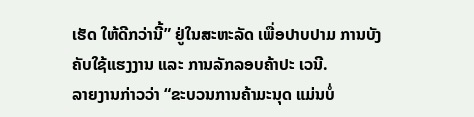ເຮັດ ໃຫ້ດີກວ່ານີ້” ຢູ່ໃນສະຫະລັດ ເພື່ອປາບປາມ ການບັງຄັບໃຊ້ແຮງງານ ແລະ ການລັກລອບຄ້າປະ ເວນີ.
ລາຍງານກ່າວວ່າ “ຂະບວນການຄ້າມະນຸດ ແມ່ນບໍ່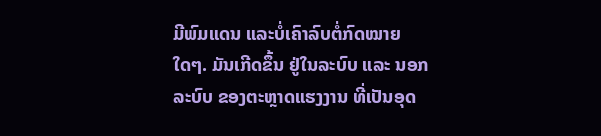ມີພົມແດນ ແລະບໍ່ເຄົາລົບຕໍ່ກົດໝາຍໃດໆ. ມັນເກີດຂຶ້ນ ຢູ່ໃນລະບົບ ແລະ ນອກລະບົບ ຂອງຕະຫຼາດແຮງງານ ທີ່ເປັນອຸດ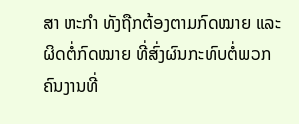ສາ ຫະກຳ ທັງຖືກຕ້ອງຕາມກົດໝາຍ ແລະຜິດຕໍ່ກົດໝາຍ ທີ່ສົ່ງຜົນກະທົບຕໍ່ພວກຄົນງານທີ່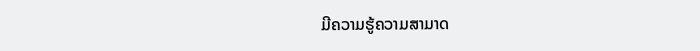ມີຄວາມຮູ້ຄວາມສາມາດ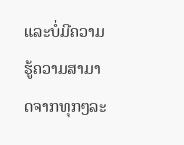ແລະບໍ່ມີຄວາມຮູ້ຄວາມສາມາດຈາກທຸກໆລະ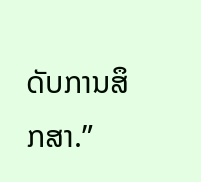ດັບການສຶກສາ.”